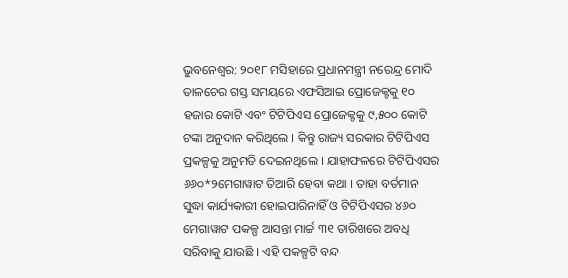ଭୁବନେଶ୍ୱର: ୨୦୧୮ ମସିହାରେ ପ୍ରଧାନମନ୍ତ୍ରୀ ନରେନ୍ଦ୍ର ମୋଦି ତାଳଚେର ଗସ୍ତ ସମୟରେ ଏଫସିଆଇ ପ୍ରୋଜେକ୍ଟକୁ ୧୦ ହଜାର କୋଟି ଏବଂ ଟିଟିପିଏସ ପ୍ରୋଜେକ୍ଟକୁ ୯,୫୦୦ କୋଟି ଟଙ୍କା ଅନୁଦାନ କରିଥିଲେ । କିନ୍ତୁ ରାଜ୍ୟ ସରକାର ଟିଟିପିଏସ ପ୍ରକଳ୍ପକୁ ଅନୁମତି ଦେଇନଥିଲେ । ଯାହାଫଳରେ ଟିଟିପିଏସର ୬୬୦*୨ମେଗାୱାଟ ତିଆରି ହେବା କଥା । ତାହା ବର୍ତମାନ ସୁଦ୍ଧା କାର୍ଯ୍ୟକାରୀ ହୋଇପାରିନାହିଁ ଓ ଟିଟିପିଏସର ୪୬୦ ମେଗାୱାଟ ପକଳ୍ପ ଆସନ୍ତା ମାର୍ଚ୍ଚ ୩୧ ତାରିଖରେ ଅବଧି ସରିବାକୁ ଯାଉଛି । ଏହି ପକଳ୍ପଟି ବନ୍ଦ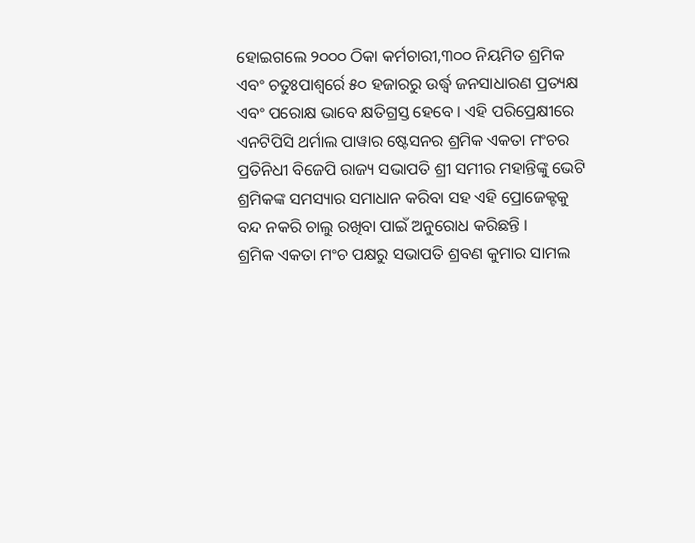ହୋଇଗଲେ ୨୦୦୦ ଠିକା କର୍ମଚାରୀ,୩୦୦ ନିୟମିତ ଶ୍ରମିକ ଏବଂ ଚତୁଃପାଶ୍ୱର୍ରେ ୫୦ ହଜାରରୁ ଉର୍ଦ୍ଧ୍ୱ ଜନସାଧାରଣ ପ୍ରତ୍ୟକ୍ଷ ଏବଂ ପରୋକ୍ଷ ଭାବେ କ୍ଷତିଗ୍ରସ୍ତ ହେବେ । ଏହି ପରିପ୍ରେକ୍ଷୀରେ ଏନଟିପିସି ଥର୍ମାଲ ପାୱାର ଷ୍ଟେସନର ଶ୍ରମିକ ଏକତା ମଂଚର ପ୍ରତିନିଧୀ ବିଜେପି ରାଜ୍ୟ ସଭାପତି ଶ୍ରୀ ସମୀର ମହାନ୍ତିଙ୍କୁ ଭେଟି ଶ୍ରମିକଙ୍କ ସମସ୍ୟାର ସମାଧାନ କରିବା ସହ ଏହି ପ୍ରୋଜେକ୍ଟକୁ ବନ୍ଦ ନକରି ଚାଲୁ ରଖିବା ପାଇଁ ଅନୁରୋଧ କରିଛନ୍ତି ।
ଶ୍ରମିକ ଏକତା ମଂଚ ପକ୍ଷରୁ ସଭାପତି ଶ୍ରବଣ କୁମାର ସାମଲ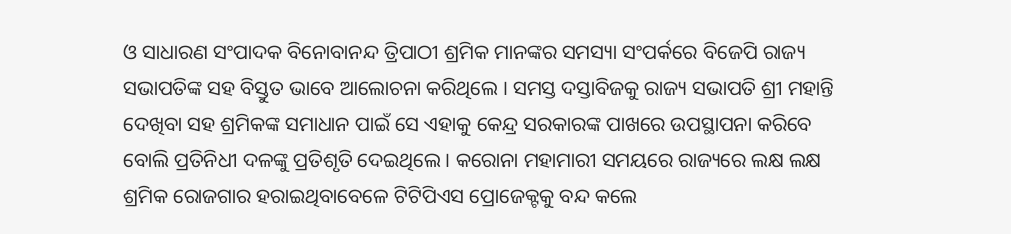ଓ ସାଧାରଣ ସଂପାଦକ ବିନୋବାନନ୍ଦ ତ୍ରିପାଠୀ ଶ୍ରମିକ ମାନଙ୍କର ସମସ୍ୟା ସଂପର୍କରେ ବିଜେପି ରାଜ୍ୟ ସଭାପତିଙ୍କ ସହ ବିସ୍ତୁତ ଭାବେ ଆଲୋଚନା କରିଥିଲେ । ସମସ୍ତ ଦସ୍ତାବିଜକୁ ରାଜ୍ୟ ସଭାପତି ଶ୍ରୀ ମହାନ୍ତି ଦେଖିବା ସହ ଶ୍ରମିକଙ୍କ ସମାଧାନ ପାଇଁ ସେ ଏହାକୁ କେନ୍ଦ୍ର ସରକାରଙ୍କ ପାଖରେ ଉପସ୍ଥାପନା କରିବେ ବୋଲି ପ୍ରତିନିଧୀ ଦଳଙ୍କୁ ପ୍ରତିଶୃତି ଦେଇଥିଲେ । କରୋନା ମହାମାରୀ ସମୟରେ ରାଜ୍ୟରେ ଲକ୍ଷ ଲକ୍ଷ ଶ୍ରମିକ ରୋଜଗାର ହରାଇଥିବାବେଳେ ଟିଟିପିଏସ ପ୍ରୋଜେକ୍ଟକୁ ବନ୍ଦ କଲେ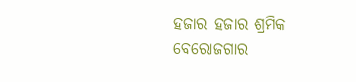ହଜାର ହଜାର ଶ୍ରମିକ ବେରୋଜଗାର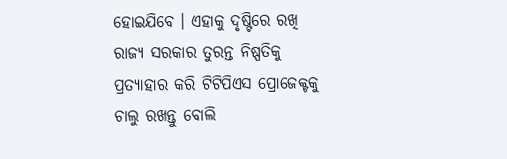ହୋଇଯିବେ । ଏହାକୁ ଦୃଷ୍ଟିରେ ରଖି ରାଜ୍ୟ ସରକାର ତୁରନ୍ତ ନିଷ୍ପତିକୁ ପ୍ରତ୍ୟାହାର କରି ଟିଟିପିଏସ ପ୍ରୋଜେକ୍ଟକୁ ଚାଲୁ ରଖନ୍ତୁ ବୋଲି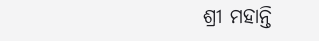ଶ୍ରୀ ମହାନ୍ତି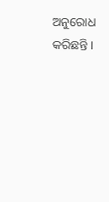ଅନୁରୋଧ କରିଛନ୍ତି ।